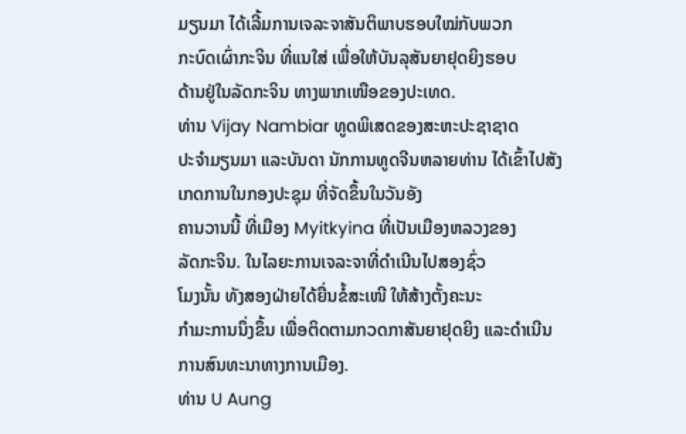ມຽນມາ ໄດ້ເລີ້ມການເຈລະຈາສັນຕິພາບຮອບໃໝ່ກັບພວກ
ກະບົດເຜົ່າກະຈິນ ທີ່ແນໃສ່ ເພື່ອໃຫ້ບັນລຸສັນຍາຢຸດຍິງຮອບ
ດ້ານຢູ່ໃນລັດກະຈິນ ທາງພາກເໜືອຂອງປະເທດ.
ທ່ານ Vijay Nambiar ທູດພິເສດຂອງສະຫະປະຊາຊາດ
ປະຈໍາມຽນມາ ແລະບັນດາ ນັກການທູດຈີນຫລາຍທ່ານ ໄດ້ເຂົ້າໄປສັງເກດການໃນກອງປະຊຸມ ທີ່ຈັດຂຶ້ນໃນວັນອັງ
ຄານວານນີ້ ທີ່ເມືອງ Myitkyina ທີ່ເປັນເມືອງຫລວງຂອງ
ລັດກະຈິນ. ໃນໄລຍະການເຈລະຈາທີ່ດໍາເນີນໄປສອງຊົ່ວ
ໂມງນັ້ນ ທັງສອງຝ່າຍໄດ້ຍື່ນຂໍ້ສະເໜີ ໃຫ້ສ້າງຕັ້ງຄະນະ
ກໍາມະການນຶ່ງຂຶ້ນ ເພື່ອຕິດຕາມກວດກາສັນຍາຢຸດຍິງ ແລະດໍາເນີນການສົນທະນາທາງການເມືອງ.
ທ່ານ U Aung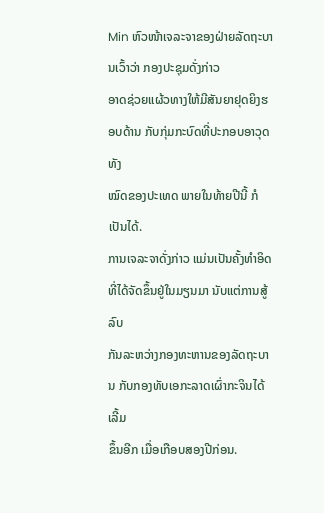Min ຫົວໜ້າເຈລະຈາຂອງຝ່າຍລັດຖະບານເວົ້າວ່າ ກອງປະຊຸມດັ່ງກ່າວ
ອາດຊ່ວຍແຜ້ວທາງໃຫ້ມີສັນຍາຢຸດຍິງຮອບດ້ານ ກັບກຸ່ມກະບົດທີ່ປະກອບອາວຸດທັງ
ໝົດຂອງປະເທດ ພາຍໃນທ້າຍປີນີ້ ກໍເປັນໄດ້.
ການເຈລະຈາດັ່ງກ່າວ ແມ່ນເປັນຄັ້ງທໍາອິດທີ່ໄດ້ຈັດຂຶ້ນຢູ່ໃນມຽນມາ ນັບແຕ່ການສູ້ລົບ
ກັນລະຫວ່າງກອງທະຫານຂອງລັດຖະບານ ກັບກອງທັບເອກະລາດເຜົ່າກະຈິນໄດ້ເລີ້ມ
ຂຶ້ນອີກ ເມື່ອເກືອບສອງປີກ່ອນ.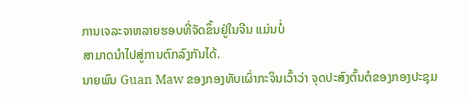ການເຈລະຈາຫລາຍຮອບທີ່ຈັດຂຶ້ນຢູ່ໃນຈີນ ແມ່ນບໍ່
ສາມາດນໍາໄປສູ່ການຕົກລົງກັນໄດ້.
ນາຍພົນ Guan Maw ຂອງກອງທັບເຜົ່າກະຈິນເວົ້າວ່າ ຈຸດປະສົງຕົ້ນຕໍຂອງກອງປະຊຸມ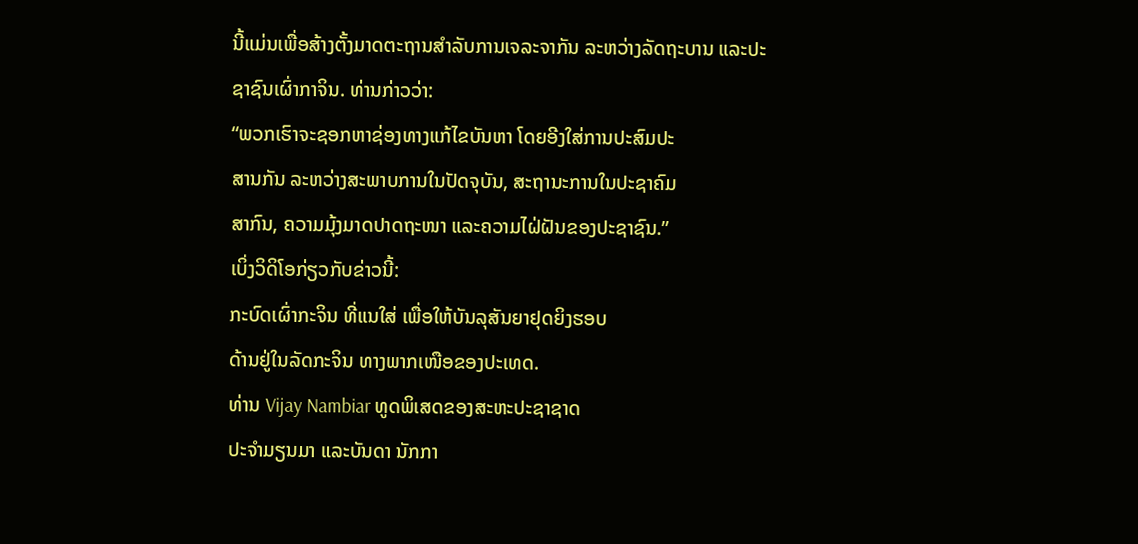ນີ້ແມ່ນເພື່ອສ້າງຕັ້ງມາດຕະຖານສໍາລັບການເຈລະຈາກັນ ລະຫວ່າງລັດຖະບານ ແລະປະ
ຊາຊົນເຜົ່າກາຈິນ. ທ່ານກ່າວວ່າ:
“ພວກເຮົາຈະຊອກຫາຊ່ອງທາງແກ້ໄຂບັນຫາ ໂດຍອີງໃສ່ການປະສົມປະ
ສານກັນ ລະຫວ່າງສະພາບການໃນປັດຈຸບັນ, ສະຖານະການໃນປະຊາຄົມ
ສາກົນ, ຄວາມມຸ້ງມາດປາດຖະໜາ ແລະຄວາມໄຝ່ຝັນຂອງປະຊາຊົນ.”
ເບິ່ງວິດິໂອກ່ຽວກັບຂ່າວນີ້:
ກະບົດເຜົ່າກະຈິນ ທີ່ແນໃສ່ ເພື່ອໃຫ້ບັນລຸສັນຍາຢຸດຍິງຮອບ
ດ້ານຢູ່ໃນລັດກະຈິນ ທາງພາກເໜືອຂອງປະເທດ.
ທ່ານ Vijay Nambiar ທູດພິເສດຂອງສະຫະປະຊາຊາດ
ປະຈໍາມຽນມາ ແລະບັນດາ ນັກກາ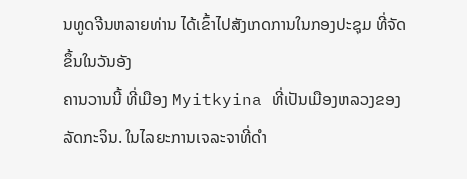ນທູດຈີນຫລາຍທ່ານ ໄດ້ເຂົ້າໄປສັງເກດການໃນກອງປະຊຸມ ທີ່ຈັດຂຶ້ນໃນວັນອັງ
ຄານວານນີ້ ທີ່ເມືອງ Myitkyina ທີ່ເປັນເມືອງຫລວງຂອງ
ລັດກະຈິນ. ໃນໄລຍະການເຈລະຈາທີ່ດໍາ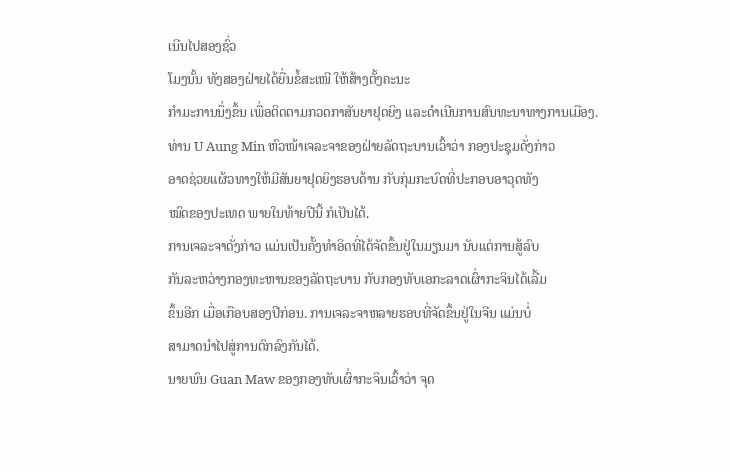ເນີນໄປສອງຊົ່ວ
ໂມງນັ້ນ ທັງສອງຝ່າຍໄດ້ຍື່ນຂໍ້ສະເໜີ ໃຫ້ສ້າງຕັ້ງຄະນະ
ກໍາມະການນຶ່ງຂຶ້ນ ເພື່ອຕິດຕາມກວດກາສັນຍາຢຸດຍິງ ແລະດໍາເນີນການສົນທະນາທາງການເມືອງ.
ທ່ານ U Aung Min ຫົວໜ້າເຈລະຈາຂອງຝ່າຍລັດຖະບານເວົ້າວ່າ ກອງປະຊຸມດັ່ງກ່າວ
ອາດຊ່ວຍແຜ້ວທາງໃຫ້ມີສັນຍາຢຸດຍິງຮອບດ້ານ ກັບກຸ່ມກະບົດທີ່ປະກອບອາວຸດທັງ
ໝົດຂອງປະເທດ ພາຍໃນທ້າຍປີນີ້ ກໍເປັນໄດ້.
ການເຈລະຈາດັ່ງກ່າວ ແມ່ນເປັນຄັ້ງທໍາອິດທີ່ໄດ້ຈັດຂຶ້ນຢູ່ໃນມຽນມາ ນັບແຕ່ການສູ້ລົບ
ກັນລະຫວ່າງກອງທະຫານຂອງລັດຖະບານ ກັບກອງທັບເອກະລາດເຜົ່າກະຈິນໄດ້ເລີ້ມ
ຂຶ້ນອີກ ເມື່ອເກືອບສອງປີກ່ອນ. ການເຈລະຈາຫລາຍຮອບທີ່ຈັດຂຶ້ນຢູ່ໃນຈີນ ແມ່ນບໍ່
ສາມາດນໍາໄປສູ່ການຕົກລົງກັນໄດ້.
ນາຍພົນ Guan Maw ຂອງກອງທັບເຜົ່າກະຈິນເວົ້າວ່າ ຈຸດ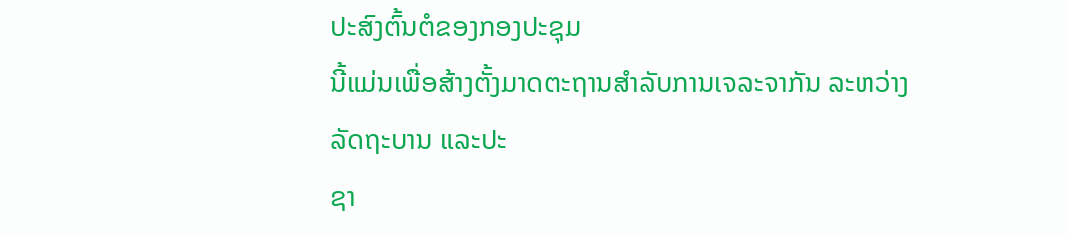ປະສົງຕົ້ນຕໍຂອງກອງປະຊຸມ
ນີ້ແມ່ນເພື່ອສ້າງຕັ້ງມາດຕະຖານສໍາລັບການເຈລະຈາກັນ ລະຫວ່າງລັດຖະບານ ແລະປະ
ຊາ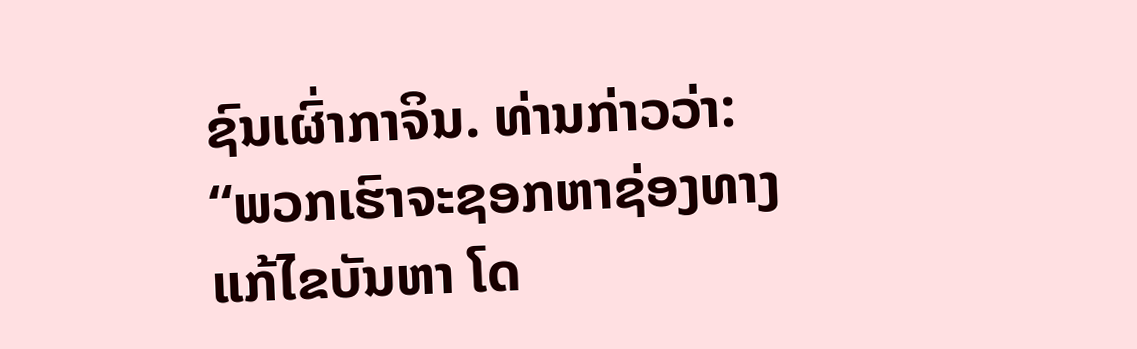ຊົນເຜົ່າກາຈິນ. ທ່ານກ່າວວ່າ:
“ພວກເຮົາຈະຊອກຫາຊ່ອງທາງແກ້ໄຂບັນຫາ ໂດ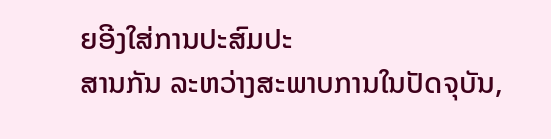ຍອີງໃສ່ການປະສົມປະ
ສານກັນ ລະຫວ່າງສະພາບການໃນປັດຈຸບັນ,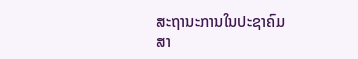ສະຖານະການໃນປະຊາຄົມ
ສາ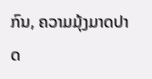ກົນ, ຄວາມມຸ້ງມາດປາດ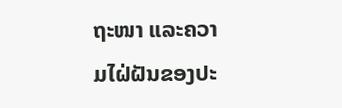ຖະໜາ ແລະຄວາມໄຝ່ຝັນຂອງປະ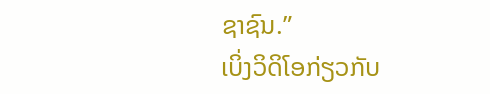ຊາຊົນ.”
ເບິ່ງວິດິໂອກ່ຽວກັບ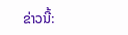ຂ່າວນີ້: